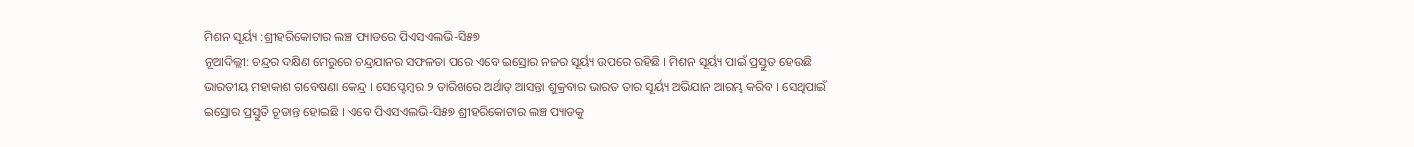ମିଶନ ସୂର୍ୟ୍ୟ :ଶ୍ରୀହରିକୋଟାର ଲଞ୍ଚ ପ୍ୟାଡରେ ପିଏସଏଲଭି-ସି୫୭
ନୂଆଦିଲ୍ଲୀ: ଚନ୍ଦ୍ରର ଦକ୍ଷିଣ ମେରୁରେ ଚନ୍ଦ୍ରଯାନର ସଫଳତା ପରେ ଏବେ ଇସ୍ରୋର ନଜର ସୂର୍ୟ୍ୟ ଉପରେ ରହିଛି । ମିଶନ ସୂର୍ୟ୍ୟ ପାଇଁ ପ୍ରସ୍ତୁତ ହେଉଛି ଭାରତୀୟ ମହାକାଶ ଗବେଷଣା କେନ୍ଦ୍ର । ସେପ୍ଟେମ୍ବର ୨ ତାରିଖରେ ଅର୍ଥାତ୍ ଆସନ୍ତା ଶୁକ୍ରବାର ଭାରତ ତାର ସୂର୍ୟ୍ୟ ଅଭିଯାନ ଆରମ୍ଭ କରିବ । ସେଥିପାଇଁ ଇସ୍ରୋର ପ୍ରସ୍ତୁତି ଚୂଡାନ୍ତ ହୋଇଛି । ଏବେ ପିଏସଏଲଭି-ସି୫୭ ଶ୍ରୀହରିକୋଟାର ଲଞ୍ଚ ପ୍ୟାଡକୁ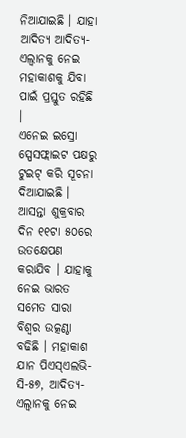ନିଆଯାଇଛି । ଯାହା ଆଦିତ୍ୟ ଆଦିତ୍ୟ-ଏଲ୍ୱାନକୁ ନେଇ ମହାକାଶକୁ ଯିବା ପାଇଁ ପ୍ରସ୍ତୁତ ରହିଛି ।
ଏନେଇ ଇସ୍ରୋ ସ୍ପେସଫ୍ଲାଇଟ ପକ୍ଷରୁ ଟୁଇଟ୍ କରି ସୂଚନା ଦିଆଯାଇଛି । ଆସନ୍ତା ଶୁକ୍ରବାର ଦିନ ୧୧ଟା ୫୦ରେ ଉତକ୍ଷେପଣ କରାଯିବ । ଯାହାକୁ ନେଇ ଭାରତ ସମେତ ସାରା ବିଶ୍ୱର ଉତ୍କଣ୍ଠା ବଢିଛି । ମହାକାଶ ଯାନ ପିଏସ୍ଏଲଭି- ସି-୫୭, ଆଦିତ୍ୟ-ଏଲ୍ୱାନକୁ ନେଇ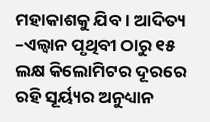ମହାକାଶକୁ ଯିବ । ଆଦିତ୍ୟ –ଏଲ୍ୱାନ ପୃଥିବୀ ଠାରୁ ୧୫ ଲକ୍ଷ କିଲୋମିଟର ଦୂରରେ ରହି ସୂର୍ୟ୍ୟର ଅନୁଧ୍ୟାନ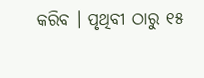କରିବ । ପୃଥିବୀ ଠାରୁ ୧୫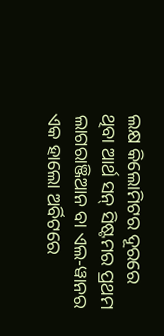ଲକ୍ଷ କିଲୋମିଟର ଦୂରରେ ଥିବା ଆର୍ଥ ସନ୍ ସିଷ୍ଟମର ପ୍ରଥମ ଲାଗରାଞ୍ଜିଆନ ବା ଏଲ-ୱାନର ଏକ ହାଲୋ ଅର୍ବିଟରେ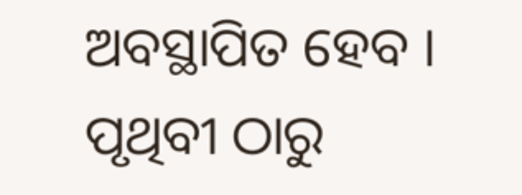ଅବସ୍ଥାପିତ ହେବ । ପୃଥିବୀ ଠାରୁ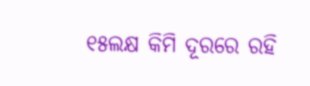୧୫ଲକ୍ଷ କିମି ଦୂରରେ ରହି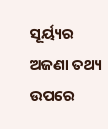ସୂର୍ୟ୍ୟର ଅଜଣା ତଥ୍ୟ ଉପରେ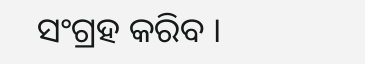ସଂଗ୍ରହ କରିବ ।